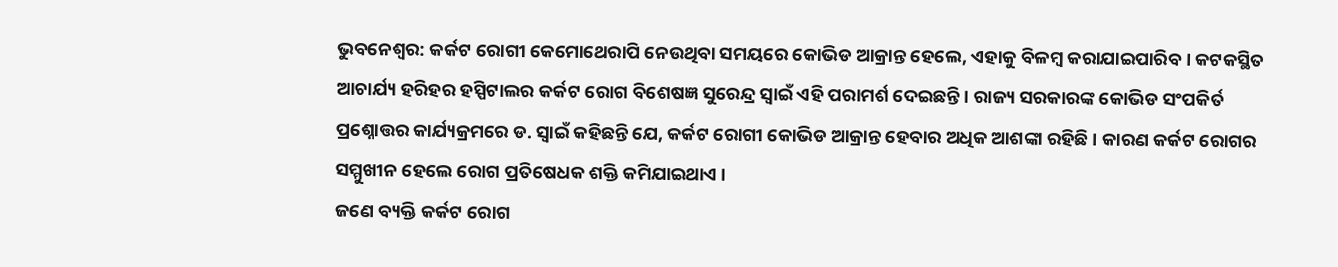ଭୁବନେଶ୍ୱର: କର୍କଟ ରୋଗୀ କେମୋଥେରାପି ନେଉଥିବା ସମୟରେ କୋଭିଡ ଆକ୍ରାନ୍ତ ହେଲେ, ଏହାକୁ ବିଳମ୍ବ କରାଯାଇପାରିବ । କଟକସ୍ଥିତ ଆଚାର୍ଯ୍ୟ ହରିହର ହସ୍ପିଟାଲର କର୍କଟ ରୋଗ ବିଶେଷଜ୍ଞ ସୁରେନ୍ଦ୍ର ସ୍ୱାଇଁ ଏହି ପରାମର୍ଶ ଦେଇଛନ୍ତି । ରାଜ୍ୟ ସରକାରଙ୍କ କୋଭିଡ ସଂପକିର୍ତ ପ୍ରଶ୍ନୋତ୍ତର କାର୍ଯ୍ୟକ୍ରମରେ ଡ. ସ୍ୱାଇଁ କହିଛନ୍ତି ଯେ, କର୍କଟ ରୋଗୀ କୋଭିଡ ଆକ୍ରାନ୍ତ ହେବାର ଅଧିକ ଆଶଙ୍କା ରହିଛି । କାରଣ କର୍କଟ ରୋଗର ସମ୍ମୁଖୀନ ହେଲେ ରୋଗ ପ୍ରତିଷେଧକ ଶକ୍ତି କମିଯାଇଥାଏ ।
ଜଣେ ବ୍ୟକ୍ତି କର୍କଟ ରୋଗ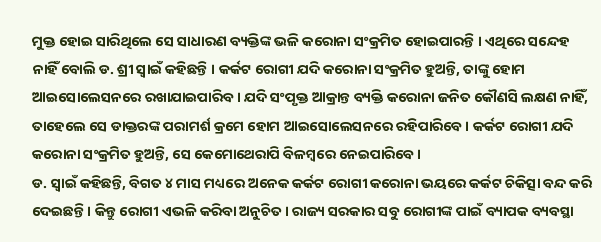ମୁକ୍ତ ହୋଇ ସାରିଥିଲେ ସେ ସାଧାରଣ ବ୍ୟକ୍ତିଙ୍କ ଭଳି କରୋନା ସଂକ୍ରମିତ ହୋଇପାରନ୍ତି । ଏଥିରେ ସନ୍ଦେହ ନାହିଁ ବୋଲି ଡ. ଶ୍ରୀ ସ୍ୱାଇଁ କହିଛନ୍ତି । କର୍କଟ ରୋଗୀ ଯଦି କରୋନା ସଂକ୍ରମିତ ହୁଅନ୍ତି, ତାଙ୍କୁ ହୋମ ଆଇସୋଲେସନରେ ରଖାଯାଇପାରିବ । ଯଦି ସଂପୃକ୍ତ ଆକ୍ରାନ୍ତ ବ୍ୟକ୍ତି କରୋନା ଜନିତ କୌଣସି ଲକ୍ଷଣ ନାହିଁ, ତାହେଲେ ସେ ଡାକ୍ତରଙ୍କ ପରାମର୍ଶ କ୍ରମେ ହୋମ ଆଇସୋଲେସନରେ ରହିପାରିବେ । କର୍କଟ ରୋଗୀ ଯଦି କରୋନା ସଂକ୍ରମିତ ହୁଅନ୍ତି, ସେ କେମୋଥେରାପି ବିଳମ୍ବରେ ନେଇପାରିବେ ।
ଡ. ସ୍ୱାଇଁ କହିଛନ୍ତି, ବିଗତ ୪ ମାସ ମଧ୍ୟରେ ଅନେକ କର୍କଟ ରୋଗୀ କରୋନା ଭୟରେ କର୍କଟ ଚିକିତ୍ସା ବନ୍ଦ କରି ଦେଇଛନ୍ତି । କିନ୍ତୁ ରୋଗୀ ଏଭଳି କରିବା ଅନୁଚିତ । ରାଜ୍ୟ ସରକାର ସବୁ ରୋଗୀଙ୍କ ପାଇଁ ବ୍ୟାପକ ବ୍ୟବସ୍ଥା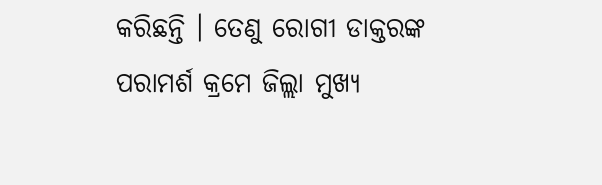କରିଛନ୍ତି । ତେଣୁ ରୋଗୀ ଡାକ୍ତରଙ୍କ ପରାମର୍ଶ କ୍ରମେ ଜିଲ୍ଲା ମୁଖ୍ୟ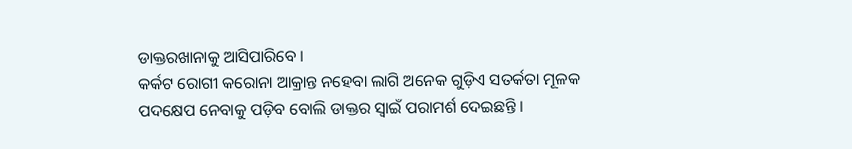ଡାକ୍ତରଖାନାକୁ ଆସିପାରିବେ ।
କର୍କଟ ରୋଗୀ କରୋନା ଆକ୍ରାନ୍ତ ନହେବା ଲାଗି ଅନେକ ଗୁଡ଼ିଏ ସତର୍କତା ମୂଳକ ପଦକ୍ଷେପ ନେବାକୁ ପଡ଼ିବ ବୋଲି ଡାକ୍ତର ସ୍ୱାଇଁ ପରାମର୍ଶ ଦେଇଛନ୍ତି ।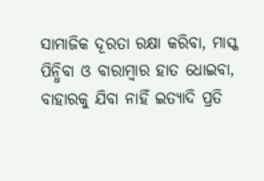ସାମାଜିକ ଦୂରତା ରକ୍ଷା କରିବା, ମାସ୍କ ପିନ୍ଧିବା ଓ ବାରାମ୍ବାର ହାତ ଧୋଇବା, ବାହାରକୁ ଯିବା ନାହିଁ ଇତ୍ୟାଦି ପ୍ରତି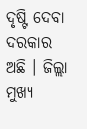ଦୃଷ୍ଟି ଦେବା ଦରକାର ଅଛି । ଜିଲ୍ଲା ମୁଖ୍ୟ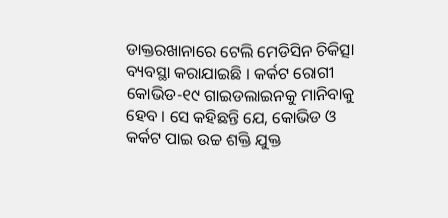ଡାକ୍ତରଖାନାରେ ଟେଲି ମେଡିସିନ ଚିକିତ୍ସା ବ୍ୟବସ୍ଥା କରାଯାଇଛି । କର୍କଟ ରୋଗୀ କୋଭିଡ-୧୯ ଗାଇଡଲାଇନକୁ ମାନିବାକୁ ହେବ । ସେ କହିଛନ୍ତି ଯେ, କୋଭିଡ ଓ କର୍କଟ ପାଇ ଉଚ୍ଚ ଶକ୍ତି ଯୁକ୍ତ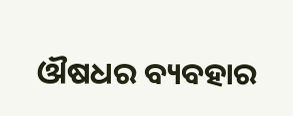ଔଷଧର ବ୍ୟବହାର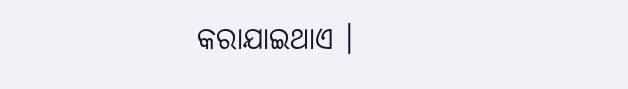କରାଯାଇଥାଏ ।